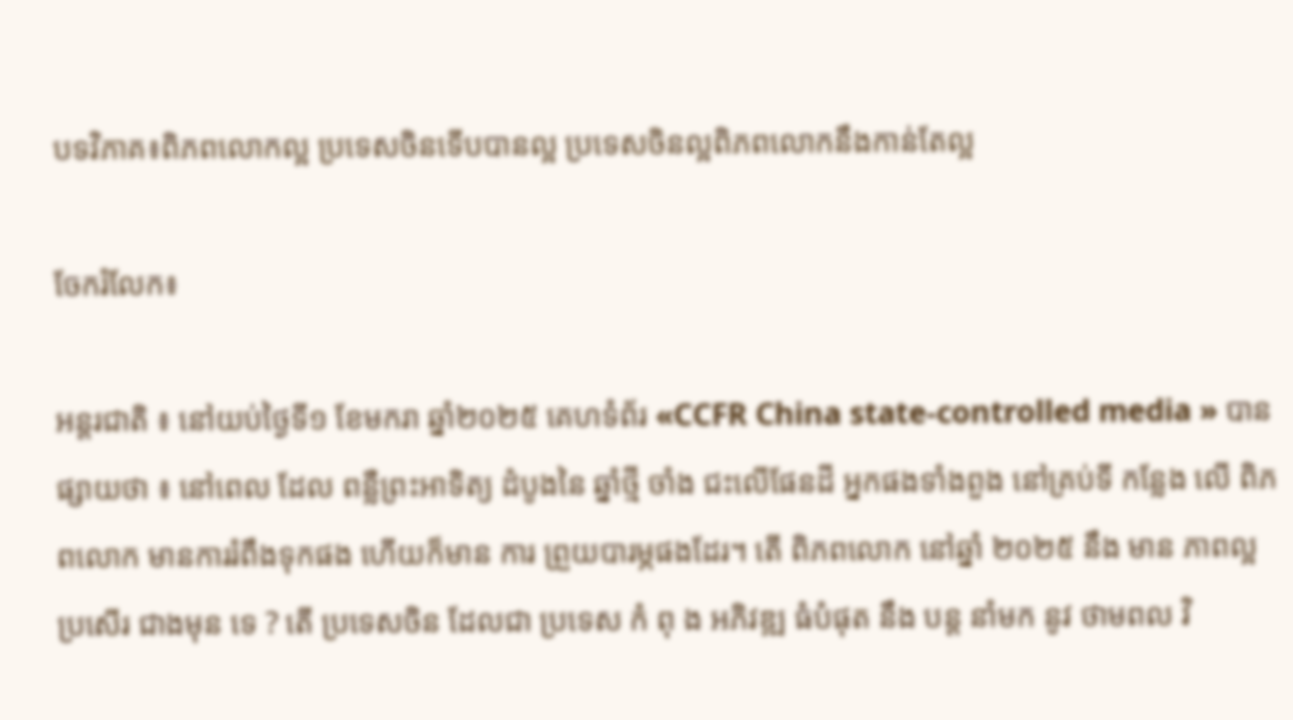បទវិភាគ៖ពិភពលោកល្អ ប្រទេសចិនទើបបានល្អ ប្រទេសចិនល្អពិភពលោកនឹងកាន់តែល្អ

ចែករំលែក៖

អន្តរជាតិ ៖ នៅយប់ថ្ងៃទី១ ខែមករា ឆ្នាំ២០២៥ គេហទំព័រ «CCFR China state-controlled media » បានផ្សាយថា ៖ នៅពេល ដែល ពន្លឺព្រះអាទិត្យ ដំបូងនៃ ឆ្នាំថ្មី ចាំង ជះលើផែនដី អ្នកផងទាំងពួង នៅគ្រប់ទី កន្លែង លើ ពិភពលោក មានការរំពឹងទុកផង ហើយក៏មាន ការ ព្រួយបារម្ភផងដែរ។ តើ ពិភពលោក នៅឆ្នាំ ២០២៥ នឹង មាន ភាពល្អ ប្រសើរ ជាងមុន ទេ ? តើ ប្រទេសចិន ដែលជា ប្រទេស កំ ពុ ង អភិវឌ្ឍ ធំបំផុត នឹង បន្ត នាំមក នូវ ថាមពល វិ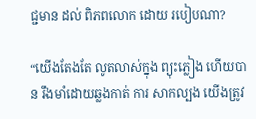ជ្ជមាន ដល់ ពិភពលោក ដោយ របៀបណា?

“យើងតែងតែ លូតលាស់ក្នុង ព្យុះភ្លៀង ហើយបាន រឹងមាំដោយឆ្លងកាត់ ការ សាកល្បង យើងត្រូវ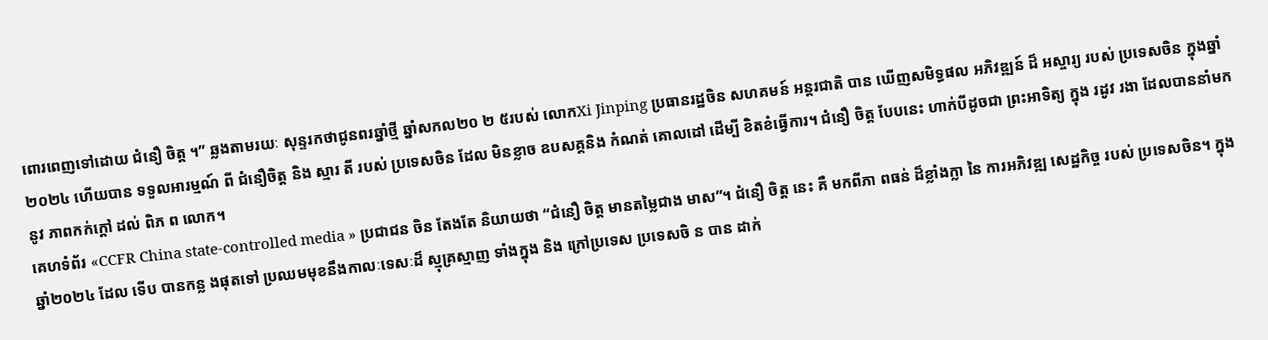ពោរពេញទៅដោយ ជំនឿ ចិត្ត ។” ឆ្លងតាមរយៈ សុន្ទរកថាជូនពរឆ្នាំថ្មី ឆ្នាំសកល២០ ២ ៥របស់ លោកXi Jinping ប្រធានរដ្ឋចិន សហគមន៍ អន្តរជាតិ បាន ឃើញសមិទ្ធផល អភិវឌ្ឍន៍ ដ៏ អស្ចារ្យ របស់ ប្រទេសចិន ក្នុងឆ្នាំ២០២៤ ហើយបាន ទទួលអារម្មណ៍ ពី ជំនឿចិត្ត និង ស្មារ តី របស់ ប្រទេសចិន ដែល មិនខ្លាច ឧបសគ្គនិង កំណត់ គោលដៅ ដើម្បី ខិតខំធ្វើការ។ ជំនឿ ចិត្ត បែបនេះ ហាក់បីដូចជា ព្រះអាទិត្យ ក្នុង រដូវ រងា ដែលបាននាំមក នូវ ភាពកក់ក្តៅ ដល់ ពិភ ព លោក។
គេហទំព័រ «CCFR China state-controlled media » ប្រជាជន ចិន តែងតែ និយាយថា “ជំនឿ ចិត្ត មានតម្លៃជាង មាស”។ ជំនឿ ចិត្ត នេះ គឺ មកពីភា ពធន់ ដ៏ខ្លាំងក្លា នៃ ការអភិវឌ្ឍ សេដ្ឋកិច្ច របស់ ប្រទេសចិន។ ក្នុងឆ្នាំ២០២៤ ដែល ទើប បានកន្ល ងផុតទៅ ប្រឈមមុខនឹងកាលៈទេសៈដ៏ ស្មុគ្រស្មាញ ទាំងក្នុង និង ក្រៅប្រទេស ប្រទេសចិ ន បាន ដាក់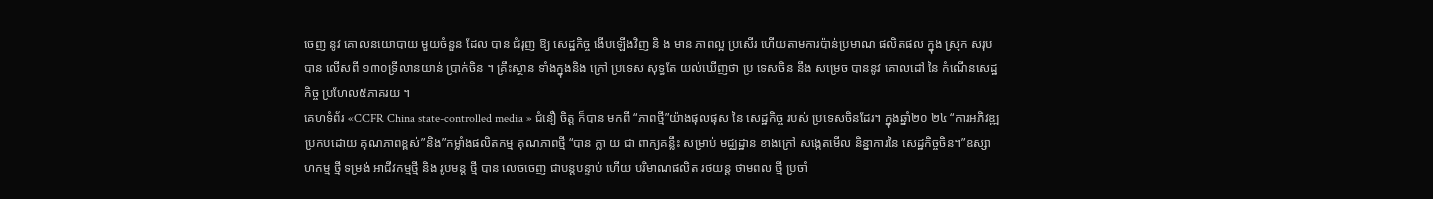ចេញ នូវ គោលនយោបាយ មួយចំនួន ដែល បាន ជំរុញ ឱ្យ សេដ្ឋកិច្ច ងើបឡើងវិញ និ ង មាន ភាពល្អ ប្រសើរ ហើយតាមការប៉ាន់ប្រមាណ ផលិតផល ក្នុង ស្រុក សរុប បាន លើសពី ១៣០ទ្រីលានយាន់ ប្រាក់ចិន ។ គ្រឹះស្ថាន ទាំងក្នុងនិង ក្រៅ ប្រទេស សុទ្ធតែ យល់ឃើញថា ប្រ ទេសចិន នឹង សម្រេច បាននូវ គោលដៅ នៃ កំណើនសេដ្ឋកិច្ច ប្រហែល៥ភាគរយ ។
គេហទំព័រ «CCFR China state-controlled media » ជំនឿ ចិត្ត ក៏បាន មកពី “ភាពថ្មី”យ៉ាងផុលផុស នៃ សេដ្ឋកិច្ច របស់ ប្រទេសចិនដែរ។ ក្នុងឆ្នាំ២០ ២៤ “ការអភិវឌ្ឍ ប្រកបដោយ គុណភាពខ្ពស់”និង”កម្លាំងផលិតកម្ម គុណភាពថ្មី “បាន ក្លា យ ជា ពាក្យគន្លឹះ សម្រាប់ មជ្ឈដ្ឋាន ខាងក្រៅ សង្កេតមើល និន្នាការនៃ សេដ្ឋកិច្ចចិន។”ឧស្សាហកម្ម ថ្មី ទម្រង់ អាជីវកម្មថ្មី និង រូបមន្ត ថ្មី បាន លេចចេញ ជាបន្តបន្ទាប់ ហើយ បរិមាណផលិត រថយន្ត ថាមពល ថ្មី ប្រចាំ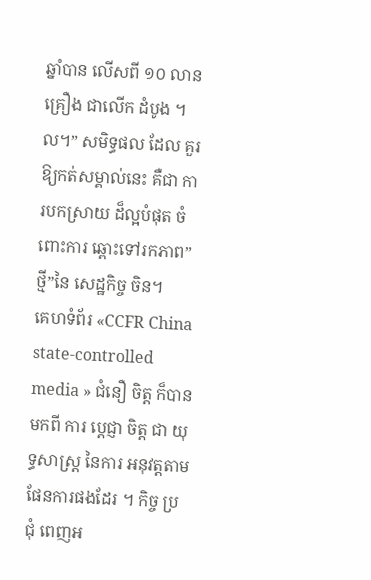ឆ្នាំបាន លើសពី ១០ លាន គ្រឿង ជាលើក ដំបូង ។ល។” សមិទ្ធផល ដែល គួរឱ្យកត់សម្គាល់នេះ គឺជា ការបកស្រាយ ដ៏ល្អបំផុត ចំពោះការ ឆ្ពោះទៅរកភាព”ថ្មី”នៃ សេដ្ឋកិច្ច ចិន។
គេហទំព័រ «CCFR China state-controlled media » ជំនឿ ចិត្ត ក៏បាន មកពី ការ ប្ដេជ្ញា ចិត្ត ជា យុទ្ធសាស្ត្រ នៃការ អនុវត្តតាម ផែនការផងដែរ ។ កិច្ច ប្រជុំ ពេញអ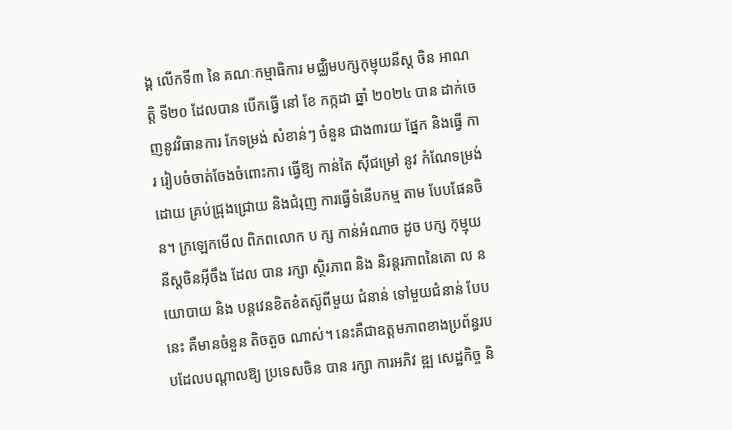ង្គ លើកទី៣ នៃ គណៈកម្មាធិការ មជ្ឈិមបក្សកុម្មុយនីស្ត ចិន អាណត្តិ ទី២០ ដែលបាន បើកធ្វើ នៅ ខែ កក្កដា ឆ្នាំ ២០២៤ បាន ដាក់ចេញនូវវិធានការ កែទម្រង់ សំខាន់ៗ ចំនួន ជាង៣រយ ផ្នែក និងធ្វើ ការ រៀបចំចាត់ចែងចំពោះការ ធ្វើឱ្យ កាន់តៃ ស៊ីជម្រៅ នូវ កំណែទម្រង់ដោយ គ្រប់ជ្រុងជ្រោយ និងជំរុញ ការធ្វើទំនើបកម្ម តាម បែបផែនចិន។ ក្រឡេកមើល ពិភពលោក ប ក្ស កាន់អំណាច ដូច បក្ស កុម្មុយនីស្តចិនអ៊ីចឹង ដែល បាន រក្សា ស្ថិរភាព និង និរន្តរភាពនៃគោ ល នយោបាយ និង បន្តវេនខិតខំតស៊ូពីមួយ ជំនាន់ ទៅមួយជំនាន់ បែប នេះ គឺមានចំនួន តិចតួច ណាស់។ នេះគឺជាឧត្តមភាពខាងប្រព័ន្ធរបបដែលបណ្តាលឱ្យ ប្រទេសចិន បាន រក្សា ការអភិវ ឌ្ឍ សេដ្ឋកិច្ច និ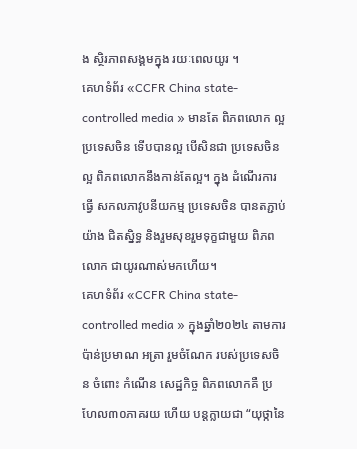ង ស្ថិរភាពសង្គមក្នុង រយៈពេលយូរ ។
គេហទំព័រ «CCFR China state-controlled media » មានតែ ពិភពលោក ល្អ ប្រទេសចិន ទើបបានល្អ បើសិនជា ប្រទេសចិនល្អ ពិភពលោកនឹងកាន់តែល្អ។ ក្នុង ដំណើរការធ្វើ សកលភាវូបនីយកម្ម ប្រទេសចិន បានតភ្ជាប់យ៉ាង ជិតស្និទ្ធ និងរួមសុខរួមទុក្ខជាមួយ ពិភពលោក ជាយូរណាស់មកហើយ។
គេហទំព័រ «CCFR China state-controlled media » ក្នុងឆ្នាំ២០២៤ តាមការប៉ាន់ប្រមាណ អត្រា រួមចំណែក របស់ប្រទេសចិន ចំពោះ កំណើន សេដ្ឋកិច្ច ពិភពលោកគឺ ប្រ ហែល៣០ភាគរយ ហើយ បន្តក្លាយជា “យុថ្កានៃ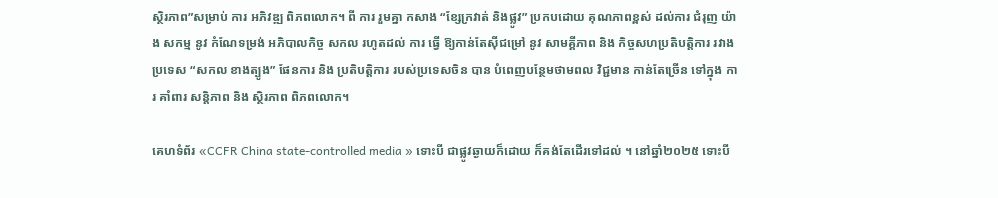ស្ថិរភាព”សម្រាប់ ការ អភិវឌ្ឍ ពិភពលោក។ ពី ការ រួមគ្នា កសាង “ខ្សែក្រវាត់ និងផ្លូវ” ប្រកបដោយ គុណភាពខ្ពស់ ដល់ការ ជំរុញ យ៉ាង សកម្ម នូវ កំណែទម្រង់ អភិបាលកិច្ច សកល រហូតដល់ ការ ធ្វើ ឱ្យកាន់តែស៊ីជម្រៅ នូវ សាមគ្គីភាព និង កិច្ចសហប្រតិបត្តិការ រវាងប្រទេស “សកល ខាងត្បូង” ផែនការ និង ប្រតិបតិ្តការ របស់ប្រទេសចិន បាន បំពេញបន្ថែមថាមពល វិជ្ជមាន កាន់តែច្រើន ទៅក្នុង ការ គាំពារ សន្តិភាព និង ស្ថិរភាព ពិភពលោក។

គេហទំព័រ «CCFR China state-controlled media » ទោះបី ជាផ្លូវឆ្ងាយក៏ដោយ ក៏គង់តែដើរទៅដល់ ។ នៅឆ្នាំ២០២៥ ទោះបី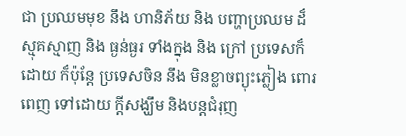ជា ប្រឈមមុខ នឹង ហានិភ័យ និង បញ្ហាប្រឈម ដ៏ ស្មុគស្មាញ និង ធ្ងន់ធ្ងរ ទាំងក្នុង និង ក្រៅ ប្រទេសក៏ដោយ ក៏ប៉ុន្តែ ប្រទេសចិន នឹង មិនខ្លាចព្យុះភ្លៀង ពោរពេញ ទៅដោយ ក្តីសង្ឃឹម និងបន្តជំរុញ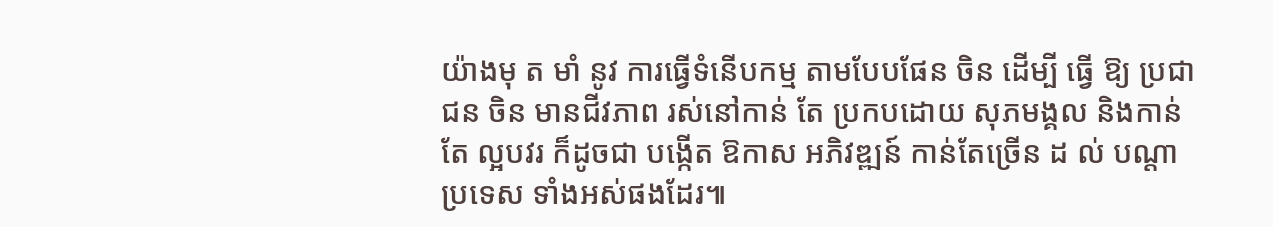យ៉ាងមុ ត មាំ នូវ ការធ្វើទំនើបកម្ម តាមបែបផែន ចិន ដើម្បី ធ្វើ ឱ្យ ប្រជាជន ចិន មានជីវភាព រស់នៅកាន់ តែ ប្រកបដោយ សុភមង្គល និងកាន់តែ ល្អបវរ ក៏ដូចជា បង្កើត ឱកាស អភិវឌ្ឍន៍ កាន់តែច្រើន ដ ល់ បណ្តាប្រទេស ទាំងអស់ផងដែរ៕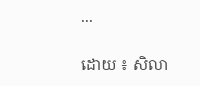...

ដោយ ៖ សិលា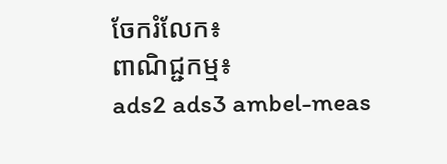ចែករំលែក៖
ពាណិជ្ជកម្ម៖
ads2 ads3 ambel-meas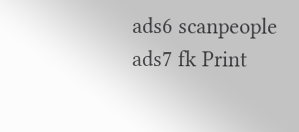ads6 scanpeople ads7 fk Print